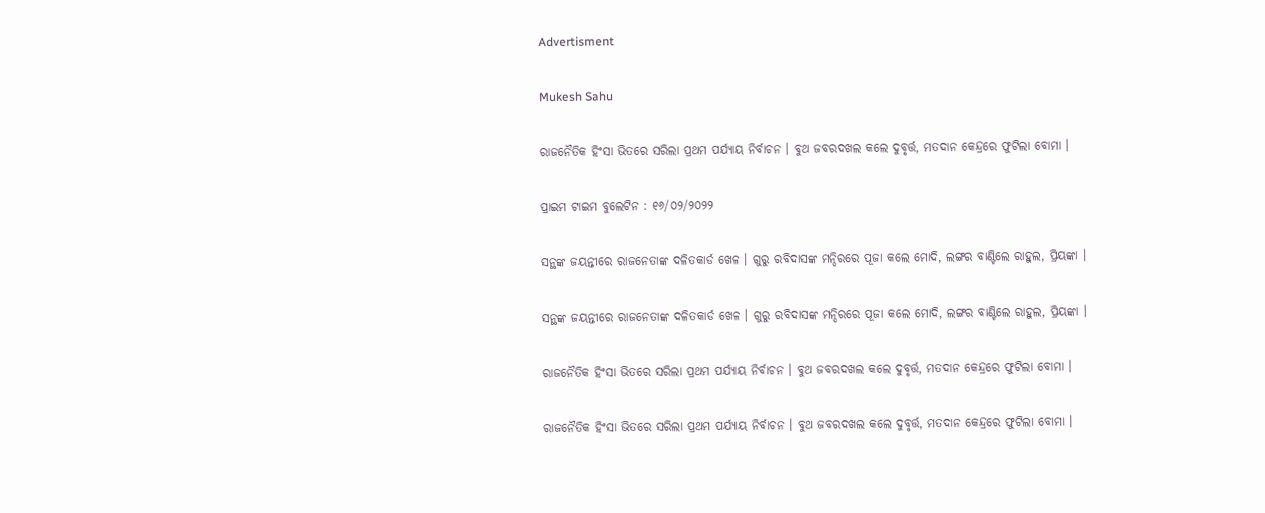Advertisment

Mukesh Sahu

ରାଜନୈତିକ ହିଂସା ଭିତରେ ସରିଲା ପ୍ରଥମ ପର୍ଯ୍ୟାୟ ନିର୍ବାଚନ । ବୁଥ ଜବରଦଖଲ କଲେ ଦୁବୃର୍ତ୍ତ, ମତଦାନ କେନ୍ଦ୍ରରେ ଫୁଟିଲା ବୋମା ।

ପ୍ରାଇମ ଟାଇମ ବୁଲେଟିନ : ୧୬/୦୨/୨୦୨୨

ସନ୍ଥଙ୍କ ଜୟନ୍ତୀରେ ରାଜନେତାଙ୍କ ଦଳିତକାର୍ଡ ଖେଳ । ଗୁରୁ ରବିଦାସଙ୍କ ମନ୍ଦିରରେ ପୂଜା କଲେ ମୋଦି, ଲଙ୍ଗର ବାଣ୍ଟିଲେ ରାହୁଲ, ପ୍ରିୟଙ୍କା ।

ସନ୍ଥଙ୍କ ଜୟନ୍ତୀରେ ରାଜନେତାଙ୍କ ଦଳିତକାର୍ଡ ଖେଳ । ଗୁରୁ ରବିଦାସଙ୍କ ମନ୍ଦିରରେ ପୂଜା କଲେ ମୋଦି, ଲଙ୍ଗର ବାଣ୍ଟିଲେ ରାହୁଲ, ପ୍ରିୟଙ୍କା ।

ରାଜନୈତିକ ହିଂସା ଭିତରେ ସରିଲା ପ୍ରଥମ ପର୍ଯ୍ୟାୟ ନିର୍ବାଚନ । ବୁଥ ଜବରଦଖଲ କଲେ ଦୁବୃର୍ତ୍ତ, ମତଦାନ କେନ୍ଦ୍ରରେ ଫୁଟିଲା ବୋମା ।

ରାଜନୈତିକ ହିଂସା ଭିତରେ ସରିଲା ପ୍ରଥମ ପର୍ଯ୍ୟାୟ ନିର୍ବାଚନ । ବୁଥ ଜବରଦଖଲ କଲେ ଦୁବୃର୍ତ୍ତ, ମତଦାନ କେନ୍ଦ୍ରରେ ଫୁଟିଲା ବୋମା ।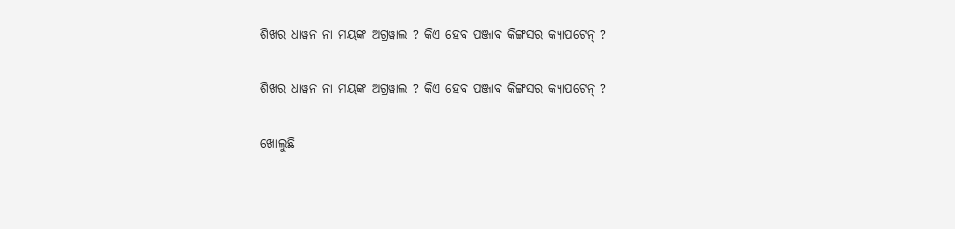ଶିଖର ଧାୱନ ନା ମୟଙ୍କ ଅଗ୍ରୱାଲ ? କିଏ ହେବ ପଞ୍ଜାବ କିଙ୍ଗସର କ୍ୟାପଟେନ୍ ?

ଶିଖର ଧାୱନ ନା ମୟଙ୍କ ଅଗ୍ରୱାଲ ? କିଏ ହେବ ପଞ୍ଜାବ କିଙ୍ଗସର କ୍ୟାପଟେନ୍ ?

ଖୋଲୁଛି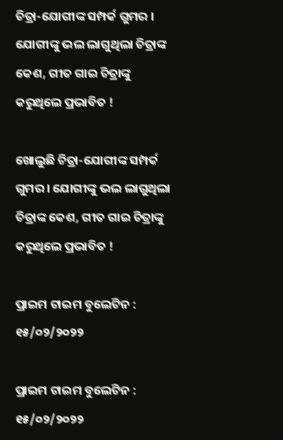ଚିତ୍ରା-ଯୋଗୀଙ୍କ ସମ୍ପର୍କ ଗୁମର । ଯୋଗୀଙ୍କୁ ଭଲ ଲାଗୁଥିଲା ଚିତ୍ରାଙ୍କ କେଶ, ଗୀତ ଗାଇ ଚିତ୍ରାଙ୍କୁ କରୁଥିଲେ ପ୍ରଭାବିତ !

ଖୋଲୁଛି ଚିତ୍ରା-ଯୋଗୀଙ୍କ ସମ୍ପର୍କ ଗୁମର । ଯୋଗୀଙ୍କୁ ଭଲ ଲାଗୁଥିଲା ଚିତ୍ରାଙ୍କ କେଶ, ଗୀତ ଗାଇ ଚିତ୍ରାଙ୍କୁ କରୁଥିଲେ ପ୍ରଭାବିତ !

ପ୍ରାଇମ ଟାଇମ ବୁଲେଟିନ : ୧୫/୦୨/୨୦୨୨

ପ୍ରାଇମ ଟାଇମ ବୁଲେଟିନ : ୧୫/୦୨/୨୦୨୨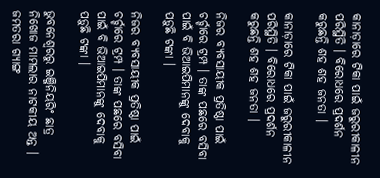କାନାଡ଼ାରେ ଟିକା ପାଇଁ ଜରୁରୀକାଳୀନ ପରିସ୍ଥିତି । ବିରୋଧରେ ପ୍ରଦର୍ଶନ କରୁଛନ୍ତି ଶହ ଶହ ଜନତା ।

କାନାଡ଼ାରେ ଟିକା ପାଇଁ ଜରୁରୀକାଳୀନ ପରିସ୍ଥିତି । ବିରୋଧରେ ପ୍ରଦର୍ଶନ କରୁଛନ୍ତି ଶହ ଶହ ଜନତା ।

ନିଜର ବ୍ୟବସାୟୀକ ପ୍ରତିଷ୍ଠା ପାଇଁ ଚର୍ଚ୍ଚାରେ ଟ୍ରମ୍ପ । ତାଙ୍କ ପଛରେ ବସିବା ପାଇଁ ବି ଭିଆଇପିମାନଙ୍କୁ ଦେବାକୁ ପଡ଼ୁଛି ଟଙ୍କା ।

ନିଜର ବ୍ୟବସାୟୀକ ପ୍ରତିଷ୍ଠା ପାଇଁ ଚର୍ଚ୍ଚାରେ ଟ୍ରମ୍ପ । ତାଙ୍କ ପଛରେ ବସିବା ପାଇଁ ବି ଭିଆଇପିମାନଙ୍କୁ ଦେବାକୁ ପଡ଼ୁଛି ଟଙ୍କା ।

ଭୁବନେଶ୍ୱରରୁ ଇଞ୍ଜିନିୟରିଂ ଛାତ୍ର ନିଖୋଜ ମାମଲାର ନାଟକୀୟ ଅନ୍ତ । ଜମତରା ଗ୍ୟାଙ୍ଗ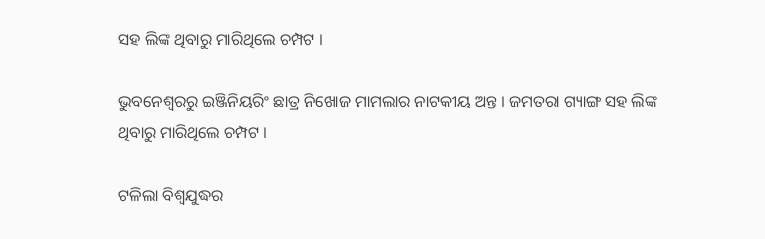ସହ ଲିଙ୍କ ଥିବାରୁ ମାରିଥିଲେ ଚମ୍ପଟ ।

ଭୁବନେଶ୍ୱରରୁ ଇଞ୍ଜିନିୟରିଂ ଛାତ୍ର ନିଖୋଜ ମାମଲାର ନାଟକୀୟ ଅନ୍ତ । ଜମତରା ଗ୍ୟାଙ୍ଗ ସହ ଲିଙ୍କ ଥିବାରୁ ମାରିଥିଲେ ଚମ୍ପଟ ।

ଟଳିଲା ବିଶ୍ୱଯୁଦ୍ଧର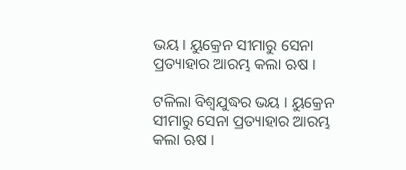ଭୟ । ୟୁକ୍ରେନ ସୀମାରୁ ସେନା ପ୍ରତ୍ୟାହାର ଆରମ୍ଭ କଲା ଋଷ ।

ଟଳିଲା ବିଶ୍ୱଯୁଦ୍ଧର ଭୟ । ୟୁକ୍ରେନ ସୀମାରୁ ସେନା ପ୍ରତ୍ୟାହାର ଆରମ୍ଭ କଲା ଋଷ ।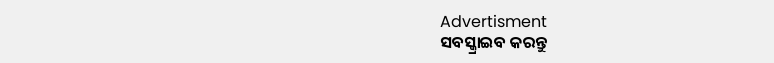Advertisment
ସବସ୍କ୍ରାଇବ କରନ୍ତୁ